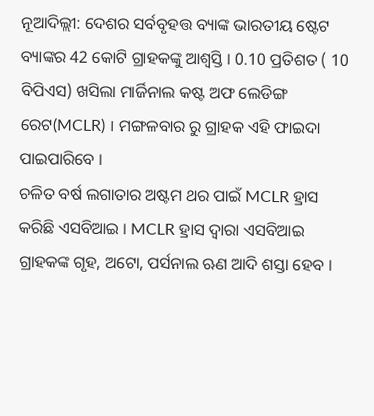ନୂଆଦିଲ୍ଲୀ: ଦେଶର ସର୍ବବୃହତ୍ତ ବ୍ୟାଙ୍କ ଭାରତୀୟ ଷ୍ଟେଟ ବ୍ୟାଙ୍କର 42 କୋଟି ଗ୍ରାହକଙ୍କୁ ଆଶ୍ବସ୍ତି । 0.10 ପ୍ରତିଶତ ( 10 ବିପିଏସ) ଖସିଲା ମାର୍ଜିନାଲ କଷ୍ଟ ଅଫ ଲେଡିଙ୍ଗ ରେଟ(MCLR) । ମଙ୍ଗଳବାର ରୁ ଗ୍ରାହକ ଏହି ଫାଇଦା ପାଇପାରିବେ ।
ଚଳିତ ବର୍ଷ ଲଗାତାର ଅଷ୍ଟମ ଥର ପାଇଁ MCLR ହ୍ରାସ କରିଛି ଏସବିଆଇ । MCLR ହ୍ରାସ ଦ୍ବାରା ଏସବିଆଇ ଗ୍ରାହକଙ୍କ ଗୃହ, ଅଟୋ, ପର୍ସନାଲ ଋଣ ଆଦି ଶସ୍ତା ହେବ ।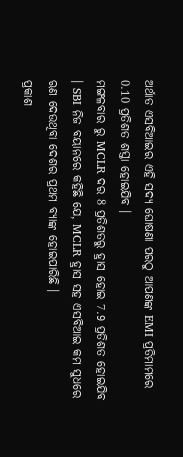ଅର୍ଥାତ ଏସବିଆଇର ଏହି ସଦ୍ୟ ଘୋଷଣା ପରଠୁ ଆପଣଙ୍କ EMI ପ୍ରତିମାମରେ 0.10 ପ୍ରତିଶତ ଶସ୍ତା ହୋଇଯିବ ।
ମଙ୍ଗଳବାର ରୁ MCLR ଦର 8 ପ୍ରତିଶତରୁ ହ୍ରାସ ହୋଇ 7.9 ପ୍ରତିଶତ ହୋଇଯିବ । SBI ନିଜ ବୟାନରେ କହିଛି ଯେ, MCLR ହ୍ରାସ ସହ ଏସବିଆଇ କମ ସୁଧରେ ଋଣ ଦେଉଥିବା ଦେଶର ପ୍ରଥମ ବ୍ୟାଙ୍କ ହୋଇପାରିଛି ।
ପ୍ରକାଶ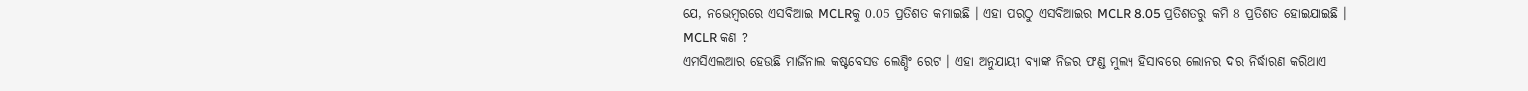ଯେ, ନଭେମ୍ବରରେ ଏସବିଆଇ MCLRକୁ 0.05 ପ୍ରତିଶତ କମାଇଛି । ଏହା ପରଠୁ ଏସବିଆଇର MCLR 8.05 ପ୍ରତିଶତରୁ କମି 8 ପ୍ରତିଶତ ହୋଇଯାଇଛି ।
MCLR କଣ ?
ଏମସିଏଲଆର ହେଉଛି ମାର୍ଜିନାଲ କଷ୍ଟବେସଡ ଲେଣ୍ଡିଂ ରେଟ । ଏହା ଅନୁଯାୟୀ ବ୍ୟାଙ୍କ ନିଜର ଫଣ୍ଡ ମୁଲ୍ୟ ହିସାବରେ ଲୋନର ଦର ନିର୍ଦ୍ଧାରଣ କରିଥାଏ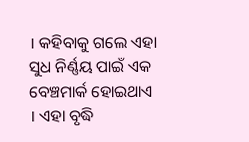। କହିବାକୁ ଗଲେ ଏହା ସୁଧ ନିର୍ଣ୍ଣୟ ପାଇଁ ଏକ ବେଞ୍ଚମାର୍କ ହୋଇଥାଏ । ଏହା ବୃଦ୍ଧି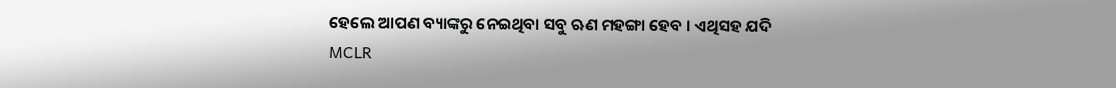ହେଲେ ଆପଣ ବ୍ୟାଙ୍କରୁ ନେଇଥିବା ସବୁ ଋଣ ମହଙ୍ଗା ହେବ । ଏଥିସହ ଯଦି MCLR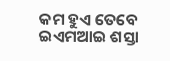କମ ହୁଏ ତେବେ ଇଏମଆଇ ଶସ୍ତା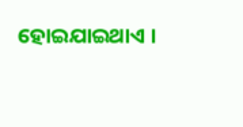ହୋଇଯାଇଥାଏ ।